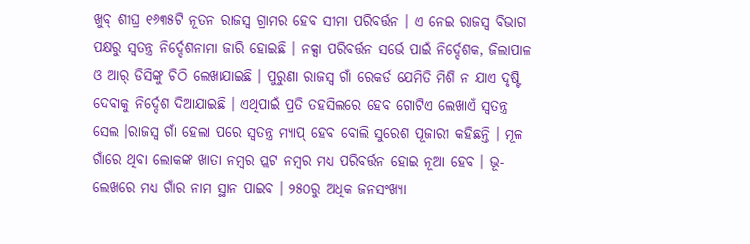ଖୁବ୍ ଶୀଘ୍ର ୧୬୩୫ଟି ନୂତନ ରାଜସ୍ୱ ଗ୍ରାମର ହେବ ସୀମା ପରିବର୍ତ୍ତନ । ଏ ନେଇ ରାଜସ୍ବ ବିଭାଗ ପକ୍ଷରୁ ସ୍ୱତନ୍ତ୍ର ନିର୍ଦ୍ଦେଶନାମା ଜାରି ହୋଇଛି । ନକ୍ସା ପରିବର୍ତ୍ତନ ସର୍ଭେ ପାଇଁ ନିର୍ଦ୍ଦେଶକ, ଜିଲାପାଳ ଓ ଆର୍ ଡିସିଙ୍କୁ ଚିଠି ଲେଖାଯାଇଛି । ପୁରୁଣା ରାଜସ୍ୱ ଗାଁ ରେକର୍ଡ ଯେମିତି ମିଶି ନ ଯାଏ ଦୃଷ୍ଟି ଦେବାକୁ ନିର୍ଦ୍ଦେଶ ଦିଆଯାଇଛି । ଏଥିପାଇଁ ପ୍ରତି ତହସିଲରେ ହେବ ଗୋଟିଏ ଲେଖାଏଁ ସ୍ଵତନ୍ତ୍ର ସେଲ ।ରାଜସ୍ବ ଗାଁ ହେଲା ପରେ ସ୍ଵତନ୍ତ୍ର ମ୍ୟାପ୍ ହେବ ବୋଲି ସୁରେଶ ପୂଜାରୀ କହିଛନ୍ତି । ମୂଳ ଗାଁରେ ଥିବା ଲୋକଙ୍କ ଖାତା ନମ୍ବର ପ୍ଲଟ ନମ୍ବର ମଧ୍ୟ ପରିବର୍ତ୍ତନ ହୋଇ ନୂଆ ହେବ । ଭୂ-ଲେଖରେ ମଧ୍ୟ ଗାଁର ନାମ ସ୍ଥାନ ପାଇବ । ୨୫୦ରୁ ଅଧିକ ଜନସଂଖ୍ୟା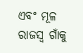ଏବଂ ମୂଳ ରାଜସ୍ୱ ଗାଁକୁ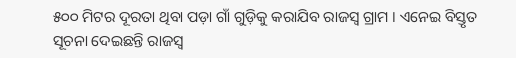୫୦୦ ମିଟର ଦୂରତା ଥିବା ପଡ଼ା ଗାଁ ଗୁଡ଼ିକୁ କରାଯିବ ରାଜସ୍ୱ ଗ୍ରାମ । ଏନେଇ ବିସ୍ତୃତ ସୂଚନା ଦେଇଛନ୍ତି ରାଜସ୍ୱ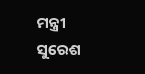ମନ୍ତ୍ରୀ ସୁରେଶ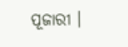ପୂଜାରୀ ।